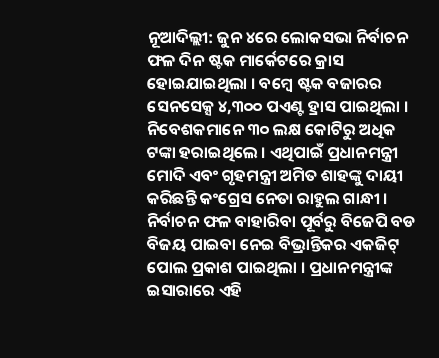ନୂଆଦିଲ୍ଲୀ: ଜୁନ ୪ରେ ଲୋକସଭା ନିର୍ବାଚନ ଫଳ ଦିନ ଷ୍ଟକ ମାର୍କେଟରେ କ୍ରାସ ହୋଇଯାଇଥିଲା । ବମ୍ବେ ଷ୍ଟକ ବଜାରର ସେନସେକ୍ସ ୪,୩୦୦ ପଏଣ୍ଟ ହ୍ରାସ ପାଇଥିଲା । ନିବେଶକମାନେ ୩୦ ଲକ୍ଷ କୋଟିରୁ ଅଧିକ ଟଙ୍କା ହରାଇଥିଲେ । ଏଥିପାଇଁ ପ୍ରଧାନମନ୍ତ୍ରୀ ମୋଦି ଏବଂ ଗୃହମନ୍ତ୍ରୀ ଅମିତ ଶାହଙ୍କୁ ଦାୟୀ କରିଛନ୍ତି କଂଗ୍ରେସ ନେତା ରାହୁଲ ଗାନ୍ଧୀ । ନିର୍ବାଚନ ଫଳ ବାହାରିବା ପୂର୍ବରୁ ବିଜେପି ବଡ ବିଜୟ ପାଇବା ନେଇ ବିଭ୍ରାନ୍ତିକର ଏକଜିଟ୍ ପୋଲ ପ୍ରକାଶ ପାଇଥିଲା । ପ୍ରଧାନମନ୍ତ୍ରୀଙ୍କ ଇସାରାରେ ଏହି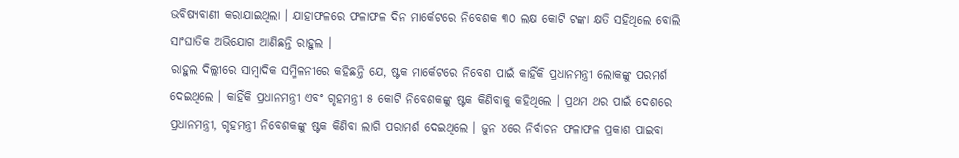ଭବିଷ୍ୟବାଣୀ କରାଯାଇଥିଲା । ଯାହାଫଳରେ ଫଳାଫଳ ଦିନ ମାର୍କେଟରେ ନିବେଶକ ୩୦ ଲକ୍ଷ କୋଟି ଟଙ୍କା କ୍ଷତି ସହିଥିଲେ ବୋଲି ସାଂଘାତିକ ଅଭିଯୋଗ ଆଣିଛନ୍ତି ରାହୁଲ ।
ରାହୁଲ ଦିଲ୍ଲୀରେ ସାମ୍ବାଦିକ ସମ୍ମିଳନୀରେ କହିଛନ୍ତି ଯେ, ଷ୍ଟକ ମାର୍କେଟରେ ନିବେଶ ପାଇଁ କାହିଁକି ପ୍ରଧାନମନ୍ତ୍ରୀ ଲୋକଙ୍କୁ ପରମର୍ଶ ଦେଇଥିଲେ । କାହିଁକି ପ୍ରଧାନମନ୍ତ୍ରୀ ଏବଂ ଗୃହମନ୍ତ୍ରୀ ୫ କୋଟି ନିବେଶକଙ୍କୁ ଷ୍ଟକ କିଣିବାକୁ କହିଥିଲେ । ପ୍ରଥମ ଥର ପାଇଁ ଦେଶରେ ପ୍ରଧାନମନ୍ତ୍ରୀ, ଗୃହମନ୍ତ୍ରୀ ନିବେଶକଙ୍କୁ ଷ୍ଟକ କିଣିବା ଲାଗି ପରାମର୍ଶ ଦେଇଥିଲେ । ଜୁନ ୪ରେ ନିର୍ବାଚନ ଫଳାଫଳ ପ୍ରକାଶ ପାଇବା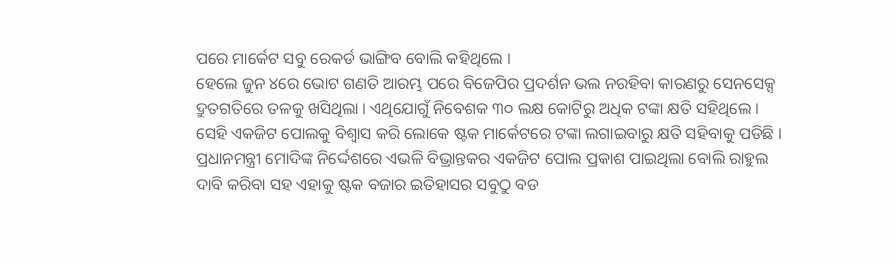ପରେ ମାର୍କେଟ ସବୁ ରେକର୍ଡ ଭାଙ୍ଗିବ ବୋଲି କହିଥିଲେ ।
ହେଲେ ଜୁନ ୪ରେ ଭୋଟ ଗଣତି ଆରମ୍ଭ ପରେ ବିଜେପିର ପ୍ରଦର୍ଶନ ଭଲ ନରହିବା କାରଣରୁ ସେନସେକ୍ସ ଦ୍ରୁତଗତିରେ ତଳକୁ ଖସିଥିଲା । ଏଥିଯୋଗୁଁ ନିବେଶକ ୩୦ ଲକ୍ଷ କୋଟିରୁ ଅଧିକ ଟଙ୍କା କ୍ଷତି ସହିଥିଲେ । ସେହି ଏକଜିଟ ପୋଲକୁ ବିଶ୍ବାସ କରି ଲୋକେ ଷ୍ଟକ ମାର୍କେଟରେ ଟଙ୍କା ଲଗାଇବାରୁ କ୍ଷତି ସହିବାକୁ ପଡିଛି । ପ୍ରଧାନମନ୍ତ୍ରୀ ମୋଦିଙ୍କ ନିର୍ଦ୍ଦେଶରେ ଏଭଳି ବିଭ୍ରାନ୍ତକର ଏକଜିଟ ପୋଲ ପ୍ରକାଶ ପାଇଥିଲା ବୋଲି ରାହୁଲ ଦାବି କରିବା ସହ ଏହାକୁ ଷ୍ଟକ ବଜାର ଇତିହାସର ସବୁଠୁ ବଡ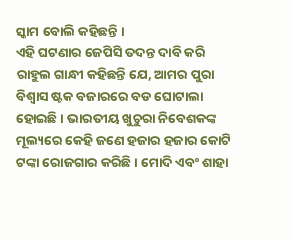ସ୍କାମ ବୋଲି କହିଛନ୍ତି ।
ଏହି ଘଟଣାର ଜେପିସି ତଦନ୍ତ ଦାବି କରି ରାହୁଲ ଗାନ୍ଧୀ କହିଛନ୍ତି ଯେ, ଆମର ପୁରା ବିଶ୍ବାସ ଷ୍ଟକ ବଜାରରେ ବଡ ଘୋଟାଲା ହୋଇଛି । ଭାରତୀୟ ଖୁଚୁରା ନିବେଶକଙ୍କ ମୂଲ୍ୟରେ କେହି ଜଣେ ହଜାର ହଜାର କୋଟି ଟଙ୍କା ରୋଜଗାର କରିଛି । ମୋଦି ଏବଂ ଶାହା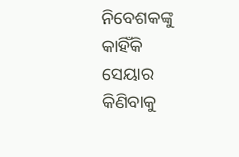ନିବେଶକଙ୍କୁ କାହିଁକି ସେୟାର କିଣିବାକୁ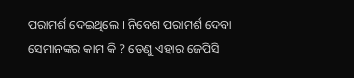ପରାମର୍ଶ ଦେଇଥିଲେ । ନିବେଶ ପରାମର୍ଶ ଦେବା ସେମାନଙ୍କର କାମ କି ? ତେଣୁ ଏହାର ଜେପିସି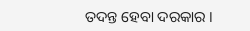ତଦନ୍ତ ହେବା ଦରକାର ।